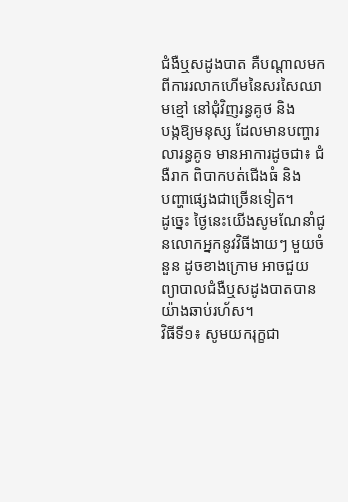ជំងឺឬសដូងបាត គឺបណ្តាលមកពីការរលាកហើមនៃសរសៃឈាមខ្មៅ នៅជុំវិញរន្ធគូថ និង
បង្កឱ្យមនុស្ស ដែលមានបញ្ហារលារន្ធគូទ មានអាការដូចជា៖ ជំងឺរាក ពិបាកបត់ជើងធំ និង
បញ្ហាផ្សេងជាច្រើនទៀត។
ដូច្នេះ ថ្ងៃនេះយើងសូមណែនាំជូនលោកអ្នកនូវវិធីងាយៗ មួយចំនួន ដូចខាងក្រោម អាចជួយ
ព្យាបាលជំងឺឬសដូងបាតបានយ៉ាងឆាប់រហ័ស។
វិធីទី១៖ សូមយករុក្ខជា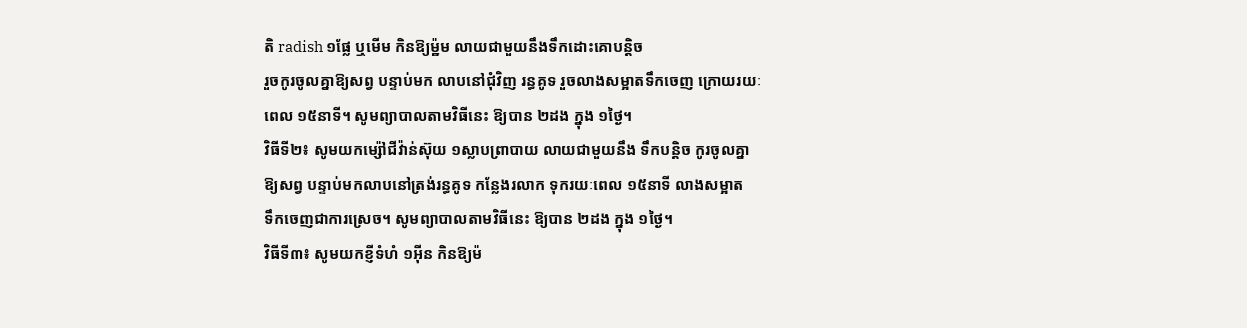តិ radish ១ផ្លែ ឬមើម កិនឱ្យម៉្ឋម លាយជាមួយនឹងទឹកដោះគោបន្តិច
រួចកូរចូលគ្នាឱ្យសព្វ បន្ទាប់មក លាបនៅជុំវិញ រន្ធគូទ រួចលាងសម្អាតទឹកចេញ ក្រោយរយៈ
ពេល ១៥នាទី។ សូមព្យាបាលតាមវិធីនេះ ឱ្យបាន ២ដង ក្នុង ១ថ្ងៃ។
វិធីទី២៖ សូមយកម្ស៉ៅជីវ៉ាន់ស៊ុយ ១ស្លាបព្រាបាយ លាយជាមួយនឹង ទឹកបន្តិច កូរចូលគ្នា
ឱ្យសព្វ បន្ទាប់មកលាបនៅត្រង់រន្ធគូទ កន្លែងរលាក ទុករយៈពេល ១៥នាទី លាងសម្អាត
ទឹកចេញជាការស្រេច។ សូមព្យាបាលតាមវិធីនេះ ឱ្យបាន ២ដង ក្នុង ១ថ្ងៃ។
វិធីទី៣៖ សូមយកខ្ញីទំហំ ១អ៊ីន កិនឱ្យម៉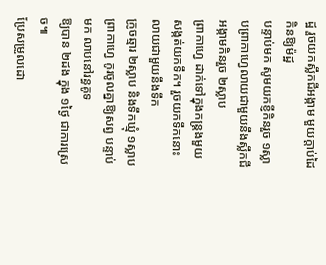ដ្ឋ រួចយកស្លឹកជីអង្កាម មួយក្តាប់ដៃ កិនឱ្យម៉ដ្ឋ
បន្ទាប់មក សូមយកខ្ញីកិនរួច ១ស្លាបព្រាកាហ្វេលាយជាមួយនឹងស្លឹកជីអង្កាមកិនរួច ២ស្លាប
ព្រាកាហ្វេ ដាក់ទៅក្នុងកន្រ្តងមួយ សង្កត់យកទឹក។ រួចយកទឹកនោះ លាយជាមួយនឹងទឹក
ក្រូចឆ្មារ ២ស្លាប និងទឹកឃ្មុំ ១ស្លាបព្រាកាហ្វេ កូរចូលគ្នាឱ្យសព្វ បន្ទាប់មក លាបនៅរន្ធគូទ
ឱ្យបាន ២ដង ក្នុង ១ថ្ងៃ ជាការស្រេច៕
ប្រែសម្រួលដោ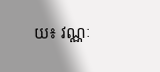យ៖ វណ្ណៈ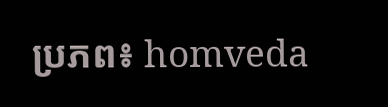ប្រភព៖ homveda